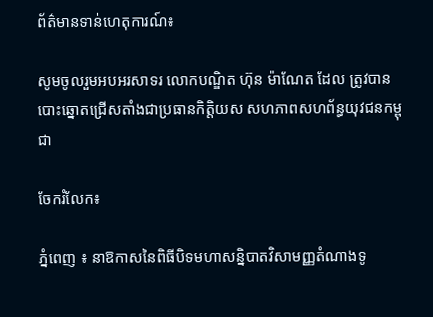ព័ត៌មានទាន់ហេតុការណ៍៖

សូមចូលរួមអបអរសាទរ លោកបណ្ឌិត ហ៊ុន ម៉ាណែត ដែល ត្រូវបាន បោះឆ្នោតជ្រើសតាំងជាប្រធានកិត្តិយស សហភាពសហព័ន្ធយុវជនកម្ពុជា

ចែករំលែក៖

ភ្នំពេញ ៖ នាឱកាសនៃពិធីបិទមហាសន្និបាតវិសាមញ្ញតំណាងទូ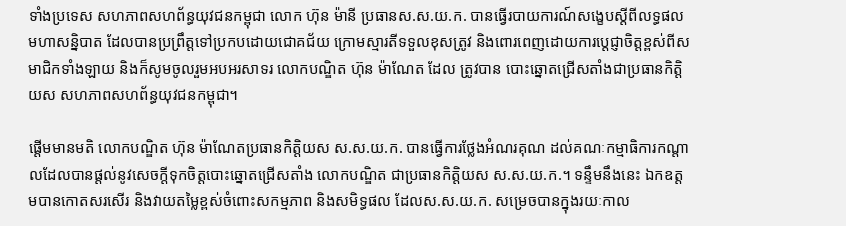ទាំងប្រទេស សហភាពសហព័ន្ធយុវជនកម្ពុជា លោក ហ៊ុន ម៉ានី ប្រធានស.ស.យ.ក. បានធ្វើរបាយការណ៍សង្ខេបស្តីពីលទ្ធផលមហាសន្និបាត ដែលបានប្រព្រឹត្តទៅប្រកបដោយជោគជ័យ ក្រោមស្មារតីទទួលខុសត្រូវ និងពោរពេញដោយការប្តេជ្ញាចិត្តខ្ពស់ពីសមាជិកទាំងឡាយ និងក៏សូមចូលរួមអបអរសាទរ លោកបណ្ឌិត ហ៊ុន ម៉ាណែត ដែល ត្រូវបាន បោះឆ្នោតជ្រើសតាំងជាប្រធានកិត្តិយស សហភាពសហព័ន្ធយុវជនកម្ពុជា។

ផ្តើមមានមតិ លោកបណ្ឌិត ហ៊ុន ម៉ាណែតប្រធានកិត្តិយស ស.ស.យ.ក. បានធ្វើការថ្លែងអំណរគុណ ដល់គណៈកម្មាធិការកណ្តាលដែលបានផ្តល់នូវសេចក្តីទុកចិត្តបោះឆ្នោតជ្រើសតាំង លោកបណ្ឌិត ជាប្រធានកិត្តិយស ស.ស.យ.ក.។ ទន្ទឹមនឹងនេះ ឯកឧត្តមបានកោតសរសើរ និងវាយតម្លៃខ្ពស់ចំពោះសកម្មភាព និងសមិទ្ធផល ដែលស.ស.យ.ក. សម្រេចបានក្នុងរយៈកាល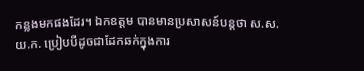កន្លងមកផងដែរ។ ឯកឧត្តម បានមានប្រសាសន៍បន្តថា ស.ស.យ.ក. ប្រៀបបីដូចជាដែកឆក់ក្នុងការ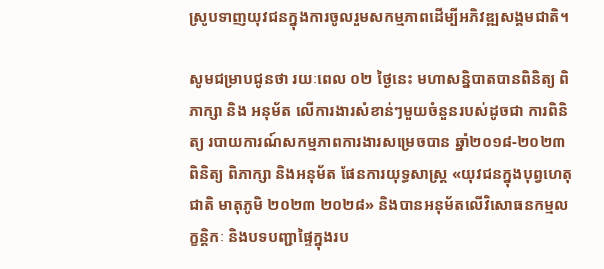ស្រូបទាញយុវជនក្នុងការចូលរួមសកម្មភាពដើម្បីអភិវឌ្ឍសង្គមជាតិ។

សូមជម្រាបជូនថា រយៈពេល ០២ ថ្ងៃនេះ មហាសន្និបាតបានពិនិត្យ ពិភាក្សា និង អនុម័ត លើការងារសំខាន់ៗមួយចំនួនរបស់ដូចជា ការពិនិត្យ របាយការណ៍សកម្មភាពការងារសម្រេចបាន ឆ្នាំ២០១៨-២០២៣ ពិនិត្យ ពិភាក្សា និងអនុម័ត ផែនការយុទ្ធសាស្រ្ត «យុវជនក្នុងបុព្វហេតុជាតិ មាតុភូមិ ២០២៣ ២០២៨» និងបានអនុម័តលើវិសោធនកម្មលក្ខន្តិកៈ និងបទបញ្ជាផ្ទៃក្នុងរប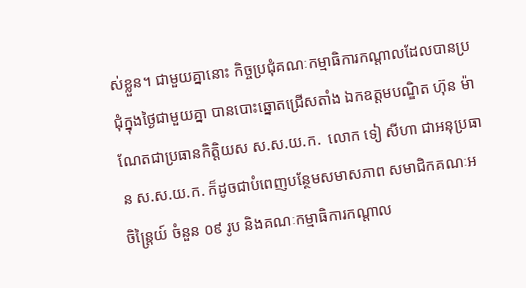ស់ខ្លួន។ ជាមួយគ្នានោះ កិច្ចប្រជុំគណៈកម្មាធិការកណ្តាលដែលបានប្រជុំក្នុងថ្ងៃជាមួយគ្នា បានបោះឆ្នោតជ្រើសតាំង ឯកឧត្តមបណ្ឌិត ហ៊ុន ម៉ាណែតជាប្រធានកិត្តិយស ស.ស.យ.ក.  លោក ទៀ សីហា ជាអនុប្រធាន ស.ស.យ.ក. ក៏ដូចជាបំពេញបន្ថែមសមាសភាព សមាជិកគណៈអចិន្រ្តៃយ៍ ចំនួន ០៩ រូប និងគណៈកម្មាធិការកណ្តាល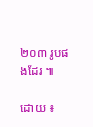២០៣ រូបផងដែរ ៕

ដោយ ៖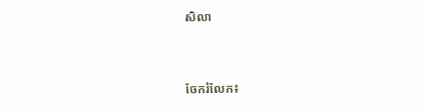សិលា


ចែករំលែក៖